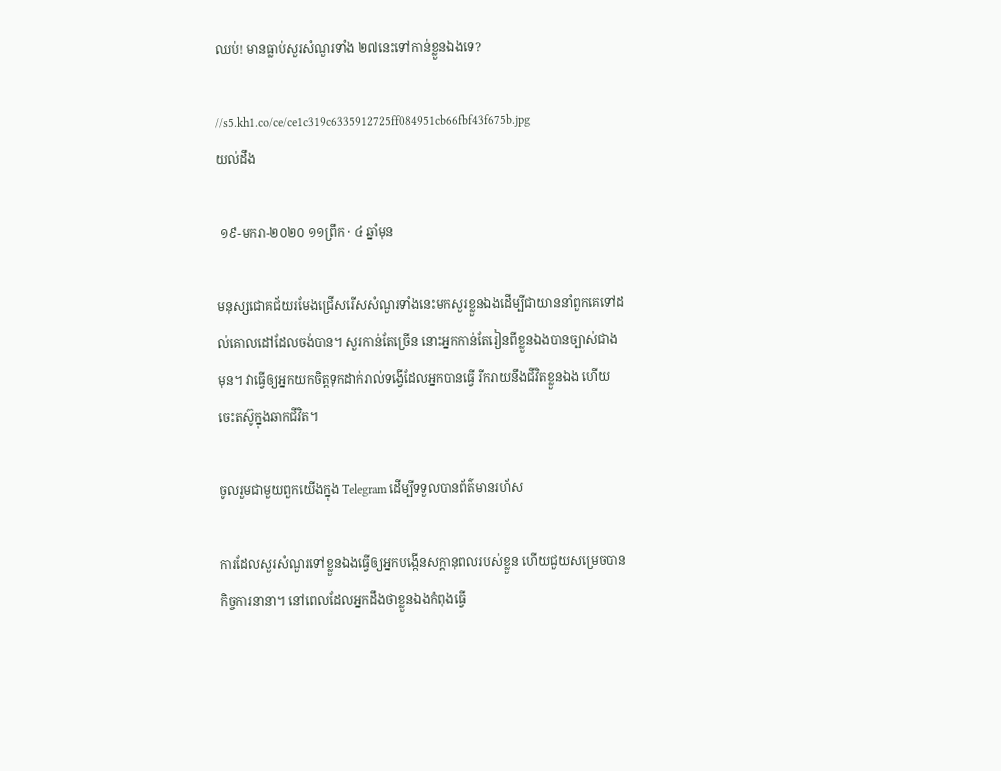ឈប់! មានធ្លាប់សួរសំណួរទាំង ២៧នេះទៅកាន់ខ្លួនឯងទេ?

//s5.kh1.co/ce/ce1c319c6335912725ff084951cb66fbf43f675b.jpg
យល់ដឹង

 ១៩-មករា-២០២០ ១១ព្រឹក · ៤ ឆ្នាំមុន

មនុស្សជោគជ័យរមែងជ្រើសរើសសំណួរទាំងនេះមកសួរខ្លួនឯងដើម្បីជាយាននាំពួកគេទៅដល់គោលដៅដែលចង់បាន។ សួរកាន់តែច្រើន នោះអ្នកកាន់តែរៀនពីខ្លួនឯងបានច្បាស់ជាងមុន។ វាធ្វើឲ្យអ្នកយកចិត្តទុកដាក់រាល់ទង្វើដែលអ្នកបានធ្វើ រីករាយនឹងជីវិតខ្លួនឯង ហើយចេះតស៊ូក្នុងឆាកជីវិត។

ចូលរួមជាមួយពួកយើងក្នុង Telegram ដើម្បីទទួលបានព័ត៌មានរហ័ស

ការដែលសួរសំណួរទៅខ្លួនឯងធ្វើឲ្យអ្នកបង្កើនសក្តានុពលរបស់ខ្លួន ហើយជួយសម្រេចបានកិច្ចការនានា។ នៅពេលដែលអ្នកដឹងថាខ្លួនឯងកំពុងធ្វើ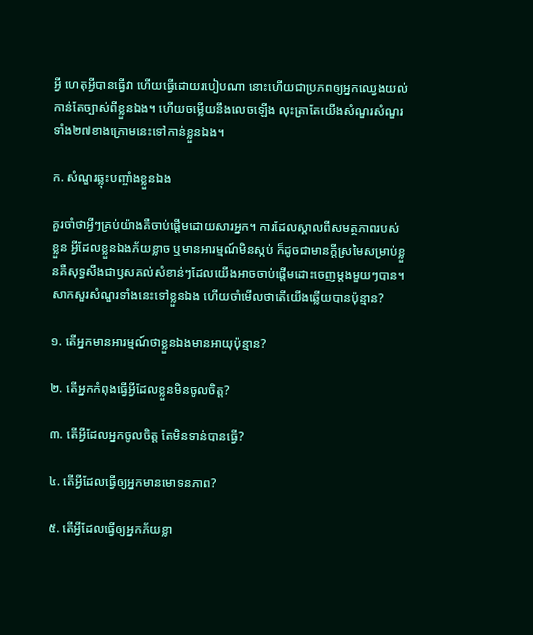អ្វី ហេតុអ្វីបានធ្វើវា ហើយធ្វើដោយរបៀបណា នោះហើយជាប្រភពឲ្យអ្នកឈ្វេងយល់កាន់តែច្បាស់ពីខ្លួនឯង។ ហើយចម្លើយនឹងលេចឡើង លុះត្រាតែយើងសំណួរសំណួរទាំង២៧ខាងក្រោមនេះទៅកាន់ខ្លួនឯង។

ក. សំណួរឆ្លុះបញ្ចាំងខ្លួនឯង

គួរចាំថាអ្វីៗគ្រប់យ៉ាងគឺចាប់ផ្តើមដោយសារអ្នក។ ការដែលស្គាលពីសមត្ថភាពរបស់ខ្លួន អ្វីដែលខ្លួនឯងភ័យខ្លាច ឬមានអារម្មណ៍មិនស្កប់ ក៏ដូចជាមានក្តីស្រមៃសម្រាប់ខ្លួនគឺសុទ្ធសឹងជាឫសគល់សំខាន់ៗដែលយើងអាចចាប់ផ្តើមដោះចេញម្តងមួយៗបាន។ សាកសួរសំណួរទាំងនេះទៅខ្លួនឯង ហើយចាំមើលថាតើយើងឆ្លើយបានប៉ុន្មាន?

១. តើអ្នកមានអារម្មណ៍ថាខ្លួនឯងមានអាយុប៉ុន្មាន?

២. តើអ្នកកំពុងធ្វើអ្វីដែលខ្លួនមិនចូលចិត្ត?

៣. តើអ្វីដែលអ្នកចូលចិត្ត តែមិនទាន់បានធ្វើ?

៤. តើអ្វីដែលធ្វើឲ្យអ្នកមានមោទនភាព?

៥. តើអ្វីដែលធ្វើឲ្យអ្នកភ័យខ្លា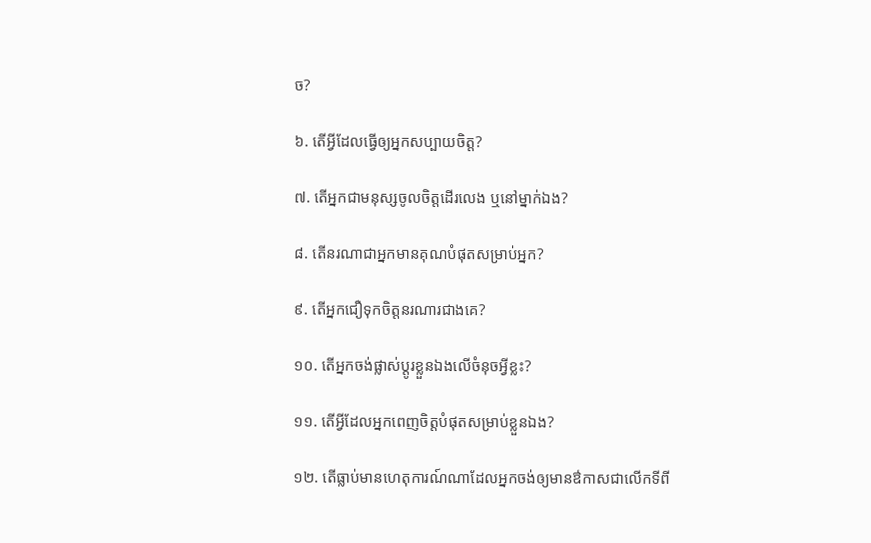ច?

៦. តើអ្វីដែលធ្វើឲ្យអ្នកសប្បាយចិត្ត?

៧. តើអ្នកជាមនុស្សចូលចិត្តដើរលេង ឬនៅម្នាក់ឯង?

៨. តើនរណាជាអ្នកមានគុណបំផុតសម្រាប់អ្នក?

៩. តើអ្នកជឿទុកចិត្តនរណារជាងគេ?

១០. តើអ្នកចង់ផ្លាស់ប្តូរខ្លួនឯងលើចំនុចអ្វីខ្លះ?

១១. តើអ្វីដែលអ្នកពេញចិត្តបំផុតសម្រាប់ខ្លួនឯង?

១២. តើធ្លាប់មានហេតុការណ៍ណាដែលអ្នកចង់ឲ្យមានឳកាសជាលើកទីពី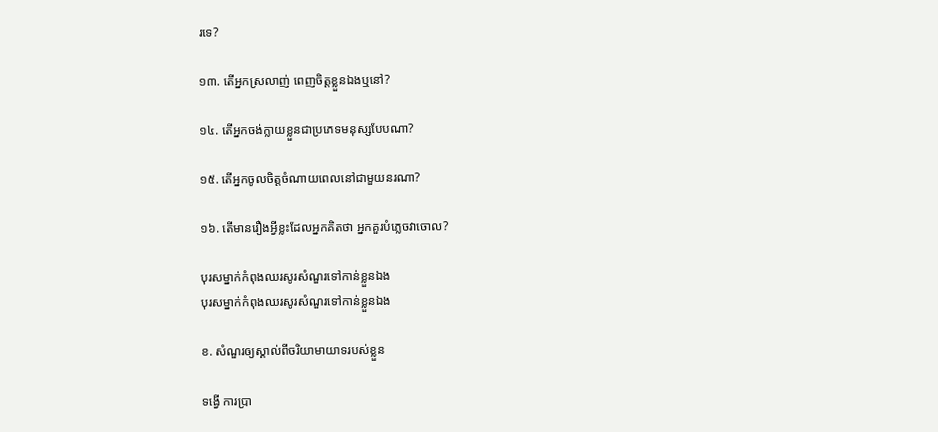រទេ?

១៣. តើអ្នកស្រលាញ់ ពេញចិត្តខ្លួនឯងឬនៅ?

១៤. តើអ្នកចង់ក្លាយខ្លួនជាប្រភេទមនុស្សបែបណា?

១៥. តើអ្នកចូលចិត្តចំណាយពេលនៅជាមួយនរណា?

១៦. តើមានរឿងអ្វីខ្លះដែលអ្នកគិតថា អ្នកគួរបំភ្លេចវាចោល?

បុរសម្នាក់កំពុងឈរសូរសំណួរទៅកាន់ខ្លួនឯង
បុរសម្នាក់កំពុងឈរសូរសំណួរទៅកាន់ខ្លួនឯង

ខ. សំណួរឲ្យស្គាល់ពីចរិយាមាយាទរបស់ខ្លួន

ទង្វើ ការប្រា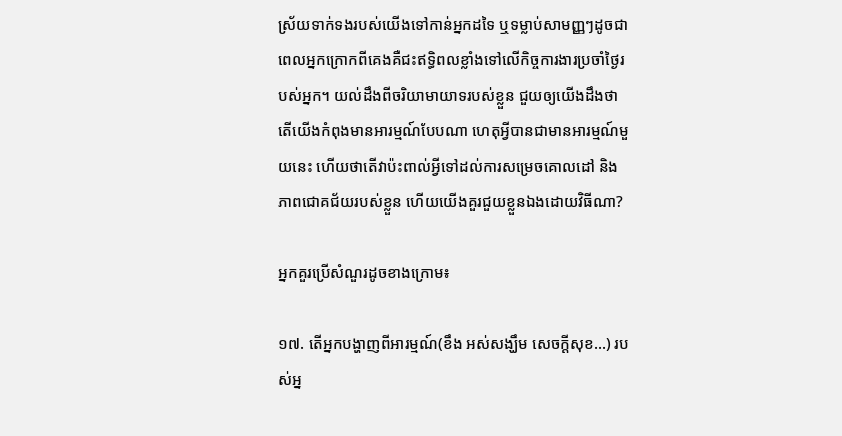ស្រ័យទាក់ទងរបស់យើងទៅកាន់អ្នកដទៃ ឬទម្លាប់សាមញ្ញៗដូចជាពេលអ្នកក្រោកពីគេងគឺជះឥទ្ធិពលខ្លាំងទៅលើកិច្ចការងារប្រចាំថ្ងៃរបស់អ្នក។ យល់ដឹងពីចរិយាមាយាទរបស់ខ្លួន ជួយឲ្យយើងដឹងថា តើយើងកំពុងមានអារម្មណ៍បែបណា ហេតុអ្វីបានជាមានអារម្មណ៍មួយនេះ ហើយថាតើវាប៉ះពាល់អ្វីទៅដល់ការសម្រេចគោលដៅ និងភាពជោគជ័យរបស់ខ្លួន ហើយយើងគួរជួយខ្លួនឯងដោយវិធីណា?

អ្នកគួរប្រើសំណួរដូចខាងក្រោម៖

១៧. តើអ្នកបង្ហាញពីអារម្មណ៍(ខឹង អស់សង្ឃឹម សេចក្តីសុខ…) របស់អ្ន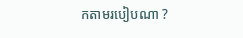កតាមរបៀបណា ?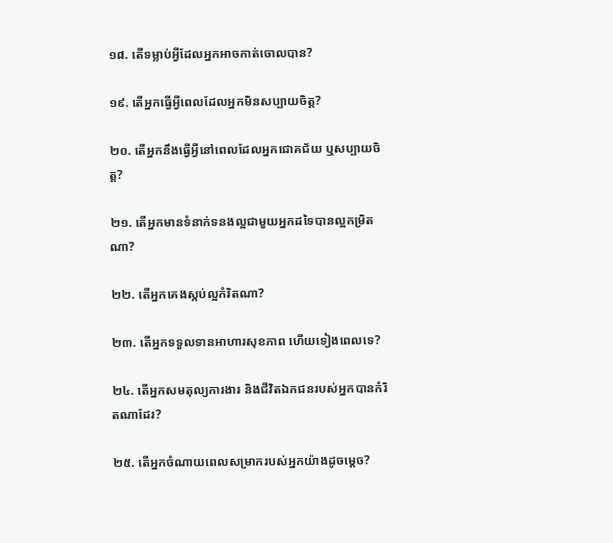១៨. តើទម្លាប់អ្វីដែលអ្នកអាចកាត់ចោលបាន?

១៩. តើអ្នកធ្វើអ្វីពេលដែលអ្នកមិនសប្បាយចិត្ត?

២០. តើអ្នកនឹងធ្វើអ្វីនៅពេលដែលអ្នកជោគជ័យ ឬសប្បាយចិត្ត?

២១. តើអ្នកមានទំនាក់ទនងល្អជាមួយអ្នកដទៃបានល្អកម្រិតណា?

២២. តើអ្នកគេងស្កប់ល្អកំរិតណា?

២៣. តើអ្នកទទួលទានអាហារសុខភាព ហើយទៀងពេលទេ?

២៤. តើអ្នកសមតុល្យការងារ និងជីវិតឯកជនរបស់អ្នកបានកំរិតណាដែរ?

២៥. តើអ្នកចំណាយពេលសម្រាករបស់អ្នកយ៉ាងដូចម្តេច?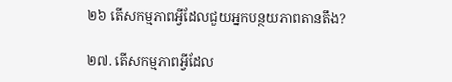២៦ តើសកម្មភាពអ្វីដែលជួយអ្នកបន្ថយភាពតានតឹង?

២៧. តើសកម្មភាពអ្វីដែល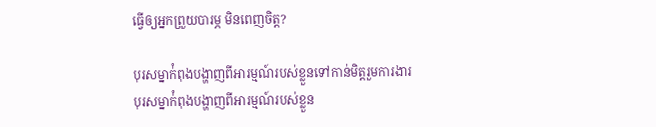ធ្វើឲ្យអ្នកព្រួយបារម្ភ មិនពេញចិត្ត?

បុរសម្នាក់ំពុងបង្ហាញពីអារម្មណ៍របស់ខ្លួនទៅកាន់មិត្តរួមការងារ
បុរសម្នាក់ំពុងបង្ហាញពីអារម្មណ៍របស់ខ្លួន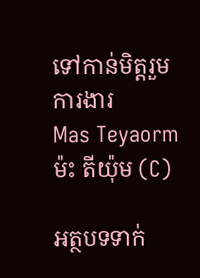ទៅកាន់មិត្តរួមការងារ
Mas Teyaorm
ម៉ះ តីយ៉ុម (C)

អត្ថបទទាក់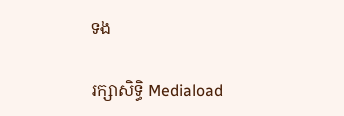ទង

រក្សាសិទ្ធិ Mediaload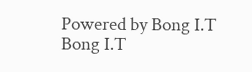Powered by Bong I.T Bong I.T